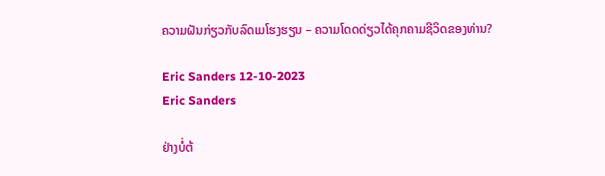ຄວາມຝັນກ່ຽວກັບລົດເມໂຮງຮຽນ – ຄວາມໂດດດ່ຽວໄດ້ຄຸກຄາມຊີວິດຂອງທ່ານ?

Eric Sanders 12-10-2023
Eric Sanders

ຢ່າງບໍ່ຕ້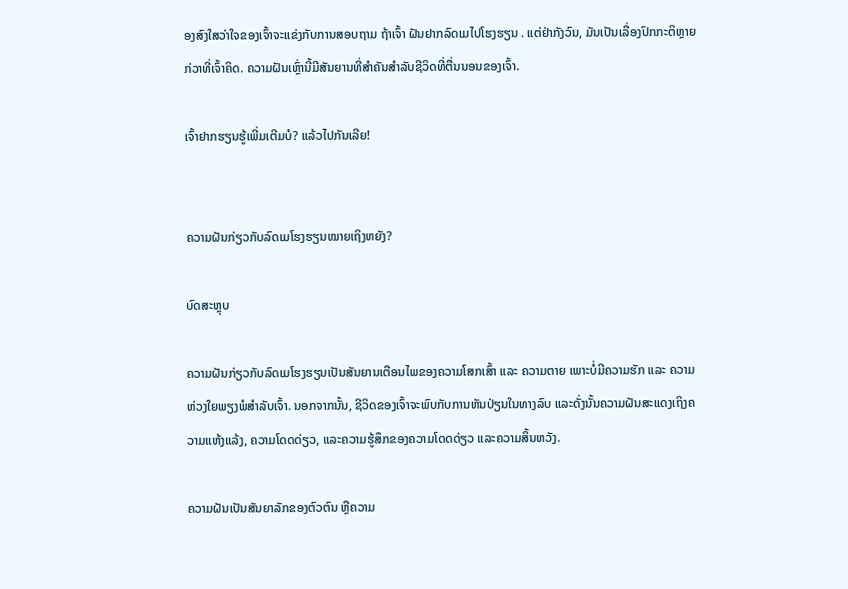ອງສົງໃສວ່າໃຈຂອງເຈົ້າຈະແຂ່ງກັບການສອບຖາມ ຖ້າເຈົ້າ ຝັນຢາກລົດເມໄປໂຮງຮຽນ . ແຕ່ຢ່າກັງວົນ, ມັນເປັນເລື່ອງປົກກະຕິຫຼາຍກ່ວາທີ່ເຈົ້າຄິດ. ຄວາມຝັນເຫຼົ່ານີ້ມີສັນຍານທີ່ສໍາຄັນສໍາລັບຊີວິດທີ່ຕື່ນນອນຂອງເຈົ້າ.

ເຈົ້າຢາກຮຽນຮູ້ເພີ່ມເຕີມບໍ? ແລ້ວໄປກັນເລີຍ!


ຄວາມຝັນກ່ຽວກັບລົດເມໂຮງຮຽນໝາຍເຖິງຫຍັງ?

ບົດສະຫຼຸບ

ຄວາມຝັນກ່ຽວກັບລົດເມໂຮງຮຽນເປັນສັນຍານເຕືອນໄພຂອງຄວາມໂສກເສົ້າ ແລະ ຄວາມຕາຍ ເພາະບໍ່ມີຄວາມຮັກ ແລະ ຄວາມຫ່ວງໃຍພຽງພໍສຳລັບເຈົ້າ. ນອກຈາກນັ້ນ, ຊີວິດຂອງເຈົ້າຈະພົບກັບການຫັນປ່ຽນໃນທາງລົບ ແລະດັ່ງນັ້ນຄວາມຝັນສະແດງເຖິງຄວາມແຫ້ງແລ້ງ, ຄວາມໂດດດ່ຽວ, ແລະຄວາມຮູ້ສຶກຂອງຄວາມໂດດດ່ຽວ ແລະຄວາມສິ້ນຫວັງ.

ຄວາມຝັນເປັນສັນຍາລັກຂອງຕົວຕົນ ຫຼືຄວາມ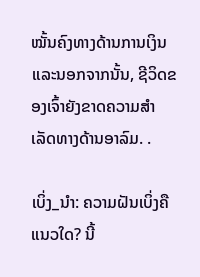ໝັ້ນຄົງທາງດ້ານການເງິນ ແລະນອກຈາກນັ້ນ, ຊີວິດຂອງເຈົ້າຍັງຂາດຄວາມສຳເລັດທາງດ້ານອາລົມ. .

ເບິ່ງ_ນຳ: ຄວາມຝັນເບິ່ງຄືແນວໃດ? ນີ້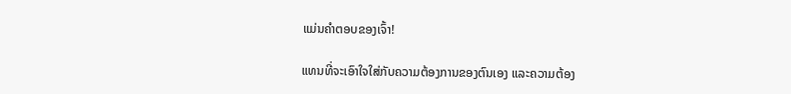ແມ່ນຄຳຕອບຂອງເຈົ້າ!

ແທນທີ່ຈະເອົາໃຈໃສ່ກັບຄວາມຕ້ອງການຂອງຕົນເອງ ແລະຄວາມຕ້ອງ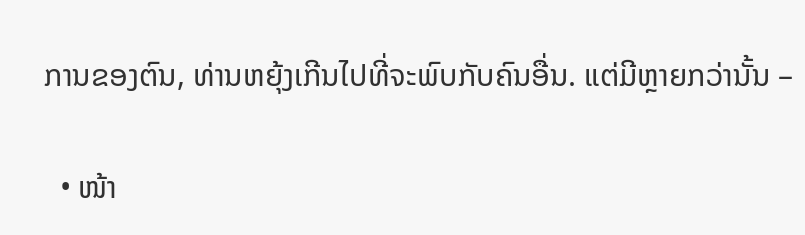ການຂອງຕົນ, ທ່ານຫຍຸ້ງເກີນໄປທີ່ຈະພົບກັບຄົນອື່ນ. ແຕ່ມີຫຼາຍກວ່ານັ້ນ –

  • ໜ້າ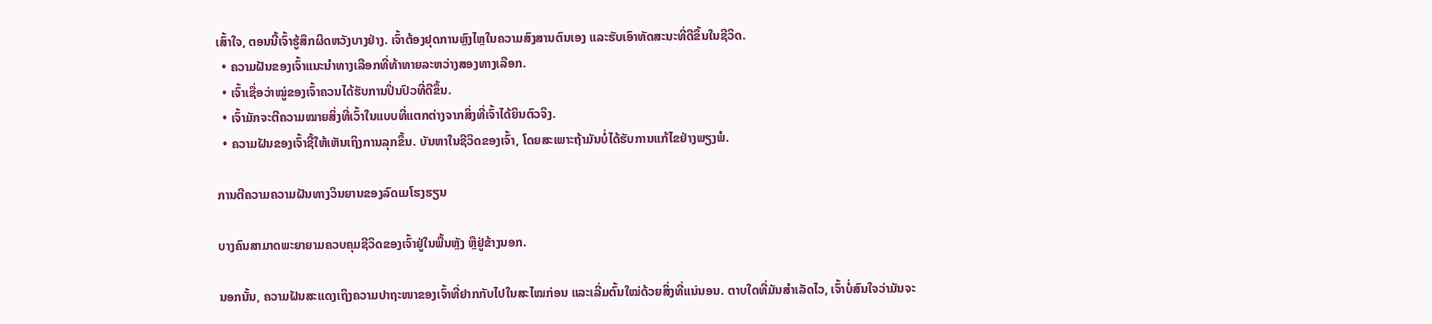ເສົ້າໃຈ, ຕອນນີ້ເຈົ້າຮູ້ສຶກຜິດຫວັງບາງຢ່າງ. ເຈົ້າຕ້ອງຢຸດການຫຼົງໄຫຼໃນຄວາມສົງສານຕົນເອງ ແລະຮັບເອົາທັດສະນະທີ່ດີຂຶ້ນໃນຊີວິດ.
  • ຄວາມຝັນຂອງເຈົ້າແນະນຳທາງເລືອກທີ່ທ້າທາຍລະຫວ່າງສອງທາງເລືອກ.
  • ເຈົ້າເຊື່ອວ່າໝູ່ຂອງເຈົ້າຄວນໄດ້ຮັບການປິ່ນປົວທີ່ດີຂຶ້ນ.
  • ເຈົ້າມັກຈະຕີຄວາມໝາຍສິ່ງທີ່ເວົ້າໃນແບບທີ່ແຕກຕ່າງຈາກສິ່ງທີ່ເຈົ້າໄດ້ຍິນຕົວຈິງ.
  • ຄວາມຝັນຂອງເຈົ້າຊີ້ໃຫ້ເຫັນເຖິງການລຸກຂຶ້ນ. ບັນຫາໃນຊີວິດຂອງເຈົ້າ, ໂດຍສະເພາະຖ້າມັນບໍ່ໄດ້ຮັບການແກ້ໄຂຢ່າງພຽງພໍ.

ການຕີຄວາມຄວາມຝັນທາງວິນຍານຂອງລົດເມໂຮງຮຽນ

ບາງຄົນສາມາດພະຍາຍາມຄວບຄຸມຊີວິດຂອງເຈົ້າຢູ່ໃນພື້ນຫຼັງ ຫຼືຢູ່ຂ້າງນອກ.

ນອກນັ້ນ, ຄວາມຝັນສະແດງເຖິງຄວາມປາຖະໜາຂອງເຈົ້າທີ່ຢາກກັບໄປໃນສະໄໝກ່ອນ ແລະເລີ່ມຕົ້ນໃໝ່ດ້ວຍສິ່ງທີ່ແນ່ນອນ. ຕາບໃດທີ່ມັນສຳເລັດໄວ, ເຈົ້າບໍ່ສົນໃຈວ່າມັນຈະ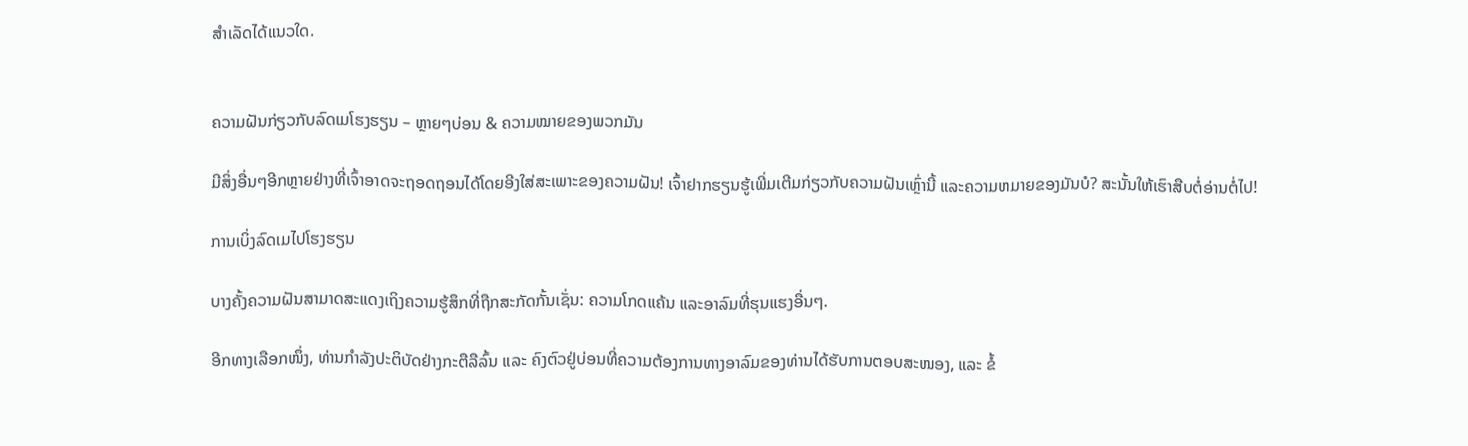ສຳເລັດໄດ້ແນວໃດ.


ຄວາມຝັນກ່ຽວກັບລົດເມໂຮງຮຽນ – ຫຼາຍໆບ່ອນ & ຄວາມໝາຍຂອງພວກມັນ

ມີສິ່ງອື່ນໆອີກຫຼາຍຢ່າງທີ່ເຈົ້າອາດຈະຖອດຖອນໄດ້ໂດຍອີງໃສ່ສະເພາະຂອງຄວາມຝັນ! ເຈົ້າຢາກຮຽນຮູ້ເພີ່ມເຕີມກ່ຽວກັບຄວາມຝັນເຫຼົ່ານີ້ ແລະຄວາມຫມາຍຂອງມັນບໍ? ສະນັ້ນໃຫ້ເຮົາສືບຕໍ່ອ່ານຕໍ່ໄປ!

ການເບິ່ງລົດເມໄປໂຮງຮຽນ

ບາງຄັ້ງຄວາມຝັນສາມາດສະແດງເຖິງຄວາມຮູ້ສຶກທີ່ຖືກສະກັດກັ້ນເຊັ່ນ: ຄວາມໂກດແຄ້ນ ແລະອາລົມທີ່ຮຸນແຮງອື່ນໆ.

ອີກທາງເລືອກໜຶ່ງ, ທ່ານກຳລັງປະຕິບັດຢ່າງກະຕືລືລົ້ນ ແລະ ຄົງຕົວຢູ່ບ່ອນທີ່ຄວາມຕ້ອງການທາງອາລົມຂອງທ່ານໄດ້ຮັບການຕອບສະໜອງ, ແລະ ຂໍ້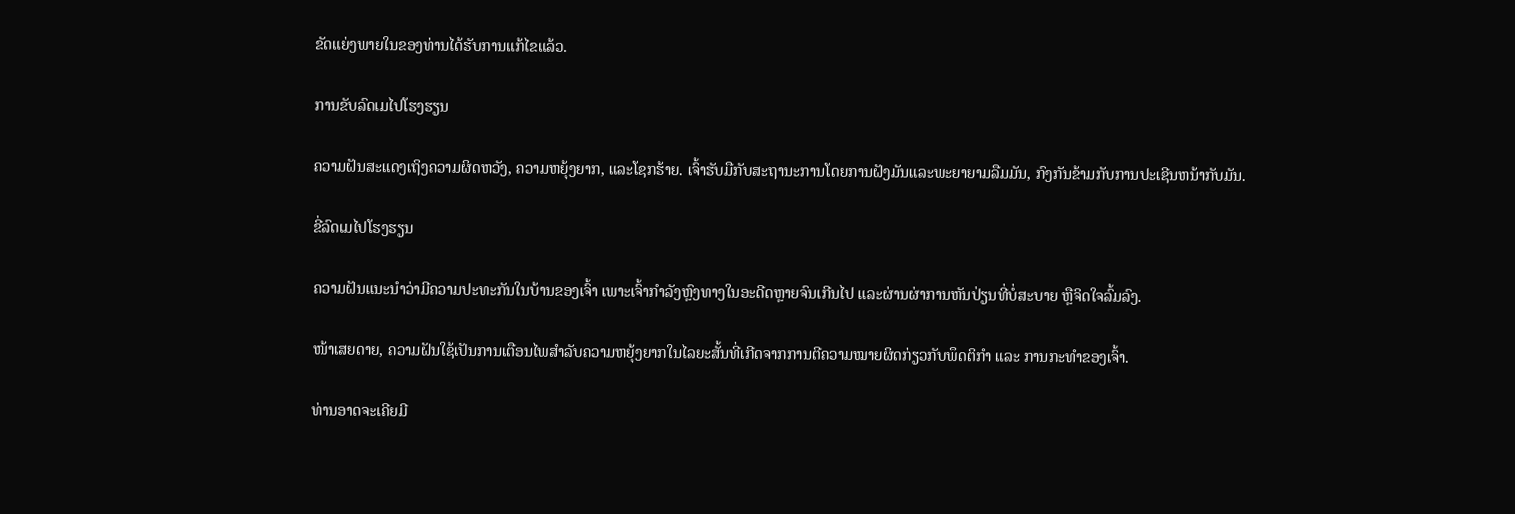ຂັດແຍ່ງພາຍໃນຂອງທ່ານໄດ້ຮັບການແກ້ໄຂແລ້ວ.

ການຂັບລົດເມໄປໂຮງຮຽນ

ຄວາມຝັນສະແດງເຖິງຄວາມຜິດຫວັງ, ຄວາມຫຍຸ້ງຍາກ, ແລະໂຊກຮ້າຍ. ເຈົ້າຮັບມືກັບສະຖານະການໂດຍການຝັງມັນແລະພະຍາຍາມລືມມັນ, ກົງກັນຂ້າມກັບການປະເຊີນຫນ້າກັບມັນ.

ຂີ່ລົດເມໄປໂຮງຮຽນ

ຄວາມຝັນແນະນຳວ່າມີຄວາມປະທະກັນໃນບ້ານຂອງເຈົ້າ ເພາະເຈົ້າກຳລັງຫຼົງທາງໃນອະດີດຫຼາຍຈົນເກີນໄປ ແລະຜ່ານຜ່າການຫັນປ່ຽນທີ່ບໍ່ສະບາຍ ຫຼືຈິດໃຈລົ້ມລົງ.

ໜ້າເສຍດາຍ, ຄວາມຝັນໃຊ້ເປັນການເຕືອນໄພສຳລັບຄວາມຫຍຸ້ງຍາກໃນໄລຍະສັ້ນທີ່ເກີດຈາກການຕີຄວາມໝາຍຜິດກ່ຽວກັບພຶດຕິກຳ ແລະ ການກະທຳຂອງເຈົ້າ.

ທ່ານອາດຈະເຄີຍມີ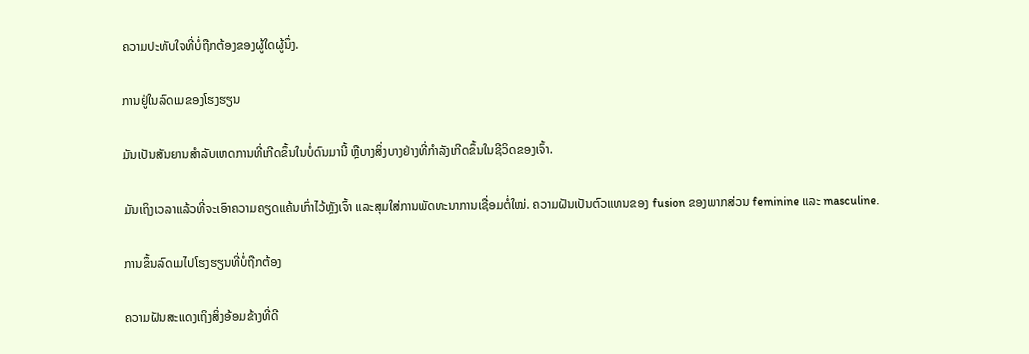ຄວາມປະທັບໃຈທີ່ບໍ່ຖືກຕ້ອງຂອງຜູ້ໃດຜູ້ນຶ່ງ.

ການຢູ່ໃນລົດເມຂອງໂຮງຮຽນ

ມັນເປັນສັນຍານສໍາລັບເຫດການທີ່ເກີດຂຶ້ນໃນບໍ່ດົນມານີ້ ຫຼືບາງສິ່ງບາງຢ່າງທີ່ກໍາລັງເກີດຂຶ້ນໃນຊີວິດຂອງເຈົ້າ.

ມັນເຖິງເວລາແລ້ວທີ່ຈະເອົາຄວາມຄຽດແຄ້ນເກົ່າໄວ້ຫຼັງເຈົ້າ ແລະສຸມໃສ່ການພັດທະນາການເຊື່ອມຕໍ່ໃໝ່. ຄວາມຝັນເປັນຕົວແທນຂອງ fusion ຂອງພາກສ່ວນ feminine ແລະ masculine.

ການຂຶ້ນລົດເມໄປໂຮງຮຽນທີ່ບໍ່ຖືກຕ້ອງ

ຄວາມຝັນສະແດງເຖິງສິ່ງອ້ອມຂ້າງທີ່ດີ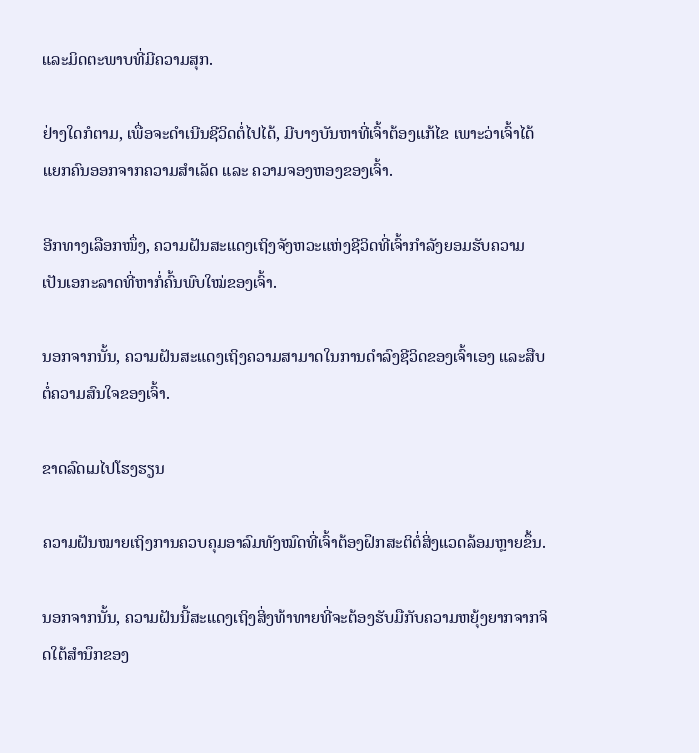ແລະມິດຕະພາບທີ່ມີຄວາມສຸກ.

ຢ່າງໃດກໍຕາມ, ເພື່ອຈະດຳເນີນຊີວິດຕໍ່ໄປໄດ້, ມີບາງບັນຫາທີ່ເຈົ້າຕ້ອງແກ້ໄຂ ເພາະວ່າເຈົ້າໄດ້ແຍກຄົນອອກຈາກຄວາມສຳເລັດ ແລະ ຄວາມຈອງຫອງຂອງເຈົ້າ.

ອີກທາງເລືອກໜຶ່ງ, ຄວາມຝັນສະແດງເຖິງຈັງຫວະແຫ່ງຊີວິດທີ່ເຈົ້າກຳລັງຍອມຮັບຄວາມເປັນເອກະລາດທີ່ຫາກໍ່ຄົ້ນພົບໃໝ່ຂອງເຈົ້າ.

ນອກຈາກນັ້ນ, ຄວາມຝັນສະແດງເຖິງຄວາມສາມາດໃນການດຳລົງຊີວິດຂອງເຈົ້າເອງ ແລະສືບຕໍ່ຄວາມສົນໃຈຂອງເຈົ້າ.

ຂາດລົດເມໄປໂຮງຮຽນ

ຄວາມຝັນໝາຍເຖິງການຄວບຄຸມອາລົມທັງໝົດທີ່ເຈົ້າຕ້ອງຝຶກສະຕິຕໍ່ສິ່ງແວດລ້ອມຫຼາຍຂຶ້ນ.

ນອກຈາກນັ້ນ, ຄວາມຝັນນີ້ສະແດງເຖິງສິ່ງທ້າທາຍທີ່ຈະຕ້ອງຮັບມືກັບຄວາມຫຍຸ້ງຍາກຈາກຈິດໃຕ້ສຳນຶກຂອງ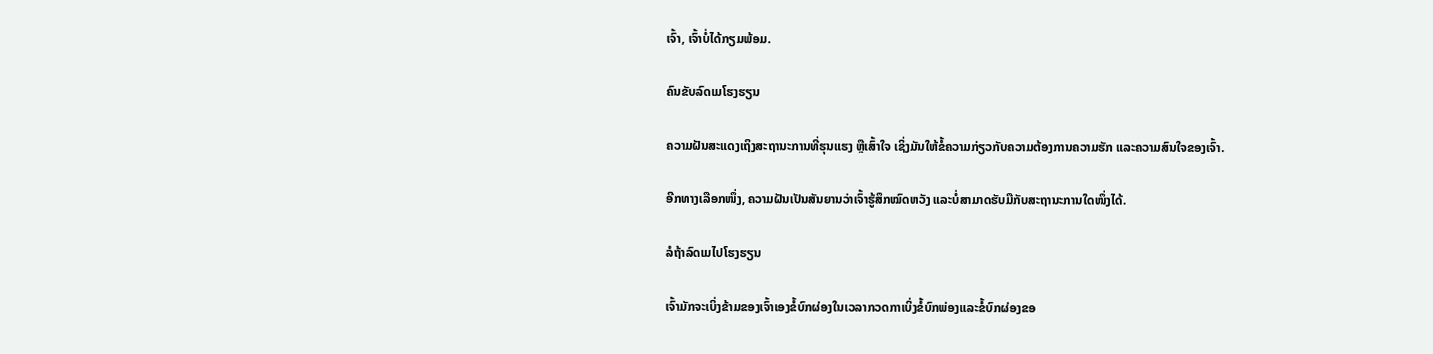ເຈົ້າ, ເຈົ້າບໍ່ໄດ້ກຽມພ້ອມ.

ຄົນຂັບລົດເມໂຮງຮຽນ

ຄວາມຝັນສະແດງເຖິງສະຖານະການທີ່ຮຸນແຮງ ຫຼືເສົ້າໃຈ ເຊິ່ງມັນໃຫ້ຂໍ້ຄວາມກ່ຽວກັບຄວາມຕ້ອງການຄວາມຮັກ ແລະຄວາມສົນໃຈຂອງເຈົ້າ.

ອີກທາງເລືອກໜຶ່ງ, ຄວາມຝັນເປັນສັນຍານວ່າເຈົ້າຮູ້ສຶກໝົດຫວັງ ແລະບໍ່ສາມາດຮັບມືກັບສະຖານະການໃດໜຶ່ງໄດ້.

ລໍຖ້າລົດເມໄປໂຮງຮຽນ

ເຈົ້າມັກຈະເບິ່ງຂ້າມຂອງເຈົ້າເອງຂໍ້ບົກຜ່ອງໃນເວລາກວດກາເບິ່ງຂໍ້ບົກພ່ອງແລະຂໍ້ບົກຜ່ອງຂອ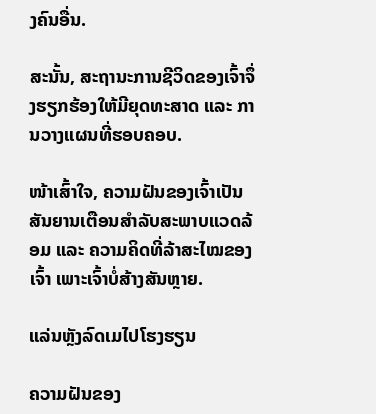ງຄົນອື່ນ.

ສະນັ້ນ, ສະຖານະການຊີວິດຂອງເຈົ້າຈຶ່ງຮຽກຮ້ອງໃຫ້ມີຍຸດທະສາດ ແລະ ການວາງແຜນທີ່ຮອບຄອບ.

ໜ້າເສົ້າໃຈ, ຄວາມຝັນຂອງເຈົ້າເປັນສັນຍານເຕືອນສຳລັບສະພາບແວດລ້ອມ ແລະ ຄວາມຄິດທີ່ລ້າສະໄໝຂອງເຈົ້າ ເພາະເຈົ້າບໍ່ສ້າງສັນຫຼາຍ.

ແລ່ນຫຼັງລົດເມໄປໂຮງຮຽນ

ຄວາມຝັນຂອງ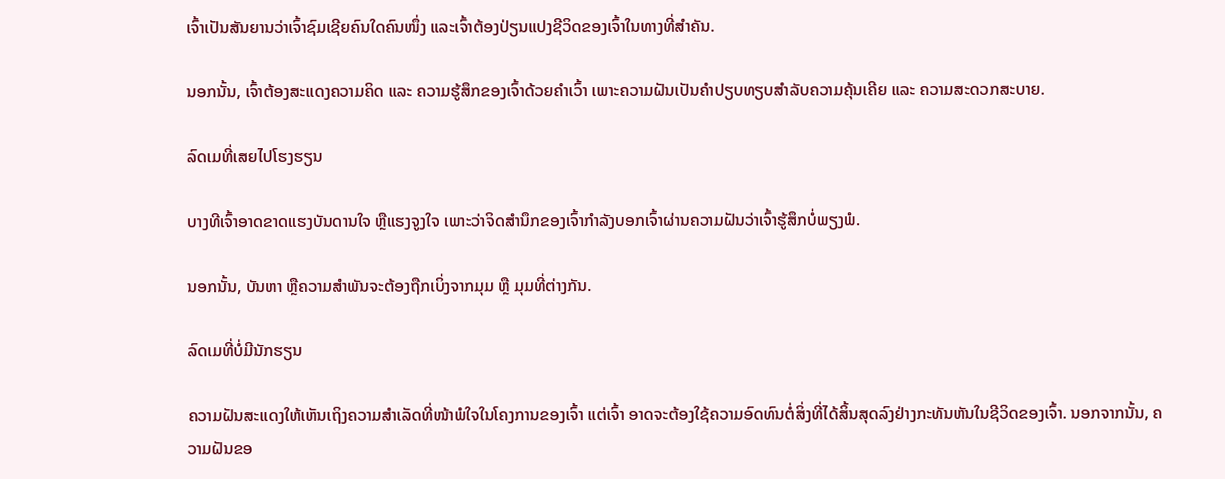ເຈົ້າເປັນສັນຍານວ່າເຈົ້າຊົມເຊີຍຄົນໃດຄົນໜຶ່ງ ແລະເຈົ້າຕ້ອງປ່ຽນແປງຊີວິດຂອງເຈົ້າໃນທາງທີ່ສຳຄັນ.

ນອກນັ້ນ, ເຈົ້າຕ້ອງສະແດງຄວາມຄິດ ແລະ ຄວາມຮູ້ສຶກຂອງເຈົ້າດ້ວຍຄຳເວົ້າ ເພາະຄວາມຝັນເປັນຄຳປຽບທຽບສຳລັບຄວາມຄຸ້ນເຄີຍ ແລະ ຄວາມສະດວກສະບາຍ.

ລົດເມທີ່ເສຍໄປໂຮງຮຽນ

ບາງທີເຈົ້າອາດຂາດແຮງບັນດານໃຈ ຫຼືແຮງຈູງໃຈ ເພາະວ່າຈິດສຳນຶກຂອງເຈົ້າກຳລັງບອກເຈົ້າຜ່ານຄວາມຝັນວ່າເຈົ້າຮູ້ສຶກບໍ່ພຽງພໍ.

ນອກນັ້ນ, ບັນຫາ ຫຼືຄວາມສຳພັນຈະຕ້ອງຖືກເບິ່ງຈາກມຸມ ຫຼື ມຸມທີ່ຕ່າງກັນ.

ລົດເມທີ່ບໍ່ມີນັກຮຽນ

ຄວາມຝັນສະແດງໃຫ້ເຫັນເຖິງຄວາມສຳເລັດທີ່ໜ້າພໍໃຈໃນໂຄງການຂອງເຈົ້າ ແຕ່ເຈົ້າ ອາດຈະຕ້ອງໃຊ້ຄວາມອົດທົນຕໍ່ສິ່ງທີ່ໄດ້ສິ້ນສຸດລົງຢ່າງກະທັນຫັນໃນຊີວິດຂອງເຈົ້າ. ນອກຈາກນັ້ນ, ຄວາມຝັນຂອ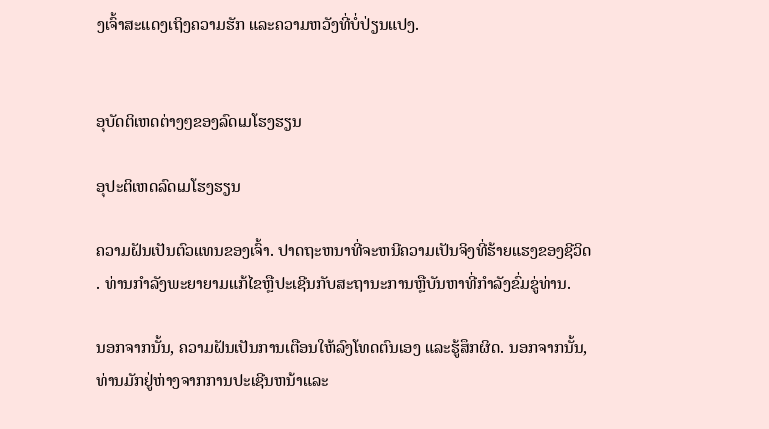ງເຈົ້າສະແດງເຖິງຄວາມຮັກ ແລະຄວາມຫວັງທີ່ບໍ່ປ່ຽນແປງ.


ອຸບັດຕິເຫດຕ່າງໆຂອງລົດເມໂຮງຮຽນ

ອຸປະຕິເຫດລົດເມໂຮງຮຽນ

ຄວາມຝັນເປັນຕົວແທນຂອງເຈົ້າ. ປາດຖະຫນາທີ່ຈະຫນີຄວາມເປັນຈິງທີ່ຮ້າຍແຮງຂອງຊີວິດ. ທ່ານກໍາລັງພະຍາຍາມແກ້ໄຂຫຼືປະເຊີນກັບສະຖານະການຫຼືບັນຫາທີ່ກໍາລັງຂົ່ມຂູ່ທ່ານ.

ນອກຈາກນັ້ນ, ຄວາມຝັນເປັນການເຕືອນໃຫ້ລົງໂທດຕົນເອງ ແລະຮູ້ສຶກຜິດ. ນອກຈາກນັ້ນ, ທ່ານມັກຢູ່ຫ່າງຈາກການປະເຊີນຫນ້າແລະ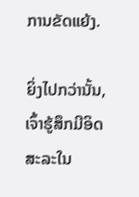ການຂັດແຍ້ງ.

ຍິ່ງໄປກວ່ານັ້ນ, ເຈົ້າຮູ້ສຶກມີອິດສະລະໃນ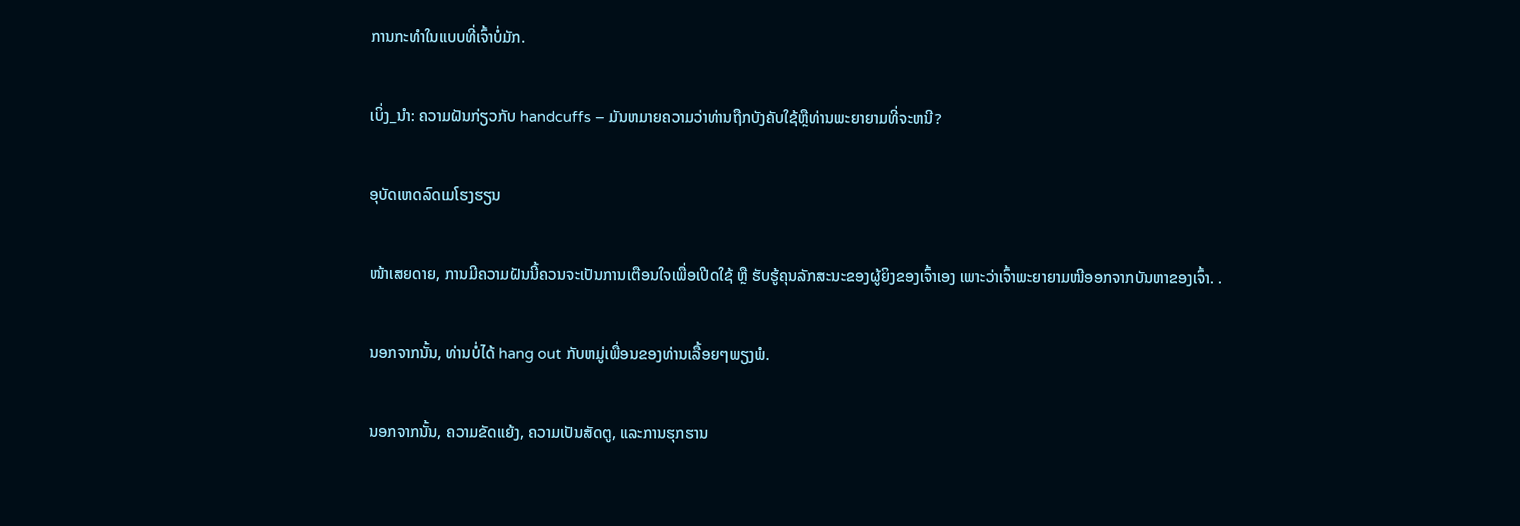ການກະທຳໃນແບບທີ່ເຈົ້າບໍ່ມັກ.

ເບິ່ງ_ນຳ: ຄວາມຝັນກ່ຽວກັບ handcuffs – ມັນຫມາຍຄວາມວ່າທ່ານຖືກບັງຄັບໃຊ້ຫຼືທ່ານພະຍາຍາມທີ່ຈະຫນີ?

ອຸບັດເຫດລົດເມໂຮງຮຽນ

ໜ້າເສຍດາຍ, ການມີຄວາມຝັນນີ້ຄວນຈະເປັນການເຕືອນໃຈເພື່ອເປີດໃຊ້ ຫຼື ຮັບຮູ້ຄຸນລັກສະນະຂອງຜູ້ຍິງຂອງເຈົ້າເອງ ເພາະວ່າເຈົ້າພະຍາຍາມໜີອອກຈາກບັນຫາຂອງເຈົ້າ. .

ນອກຈາກນັ້ນ, ທ່ານບໍ່ໄດ້ hang out ກັບຫມູ່ເພື່ອນຂອງທ່ານເລື້ອຍໆພຽງພໍ.

ນອກຈາກນັ້ນ, ຄວາມຂັດແຍ້ງ, ຄວາມເປັນສັດຕູ, ແລະການຮຸກຮານ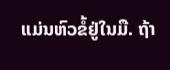ແມ່ນຫົວຂໍ້ຢູ່ໃນມື. ຖ້າ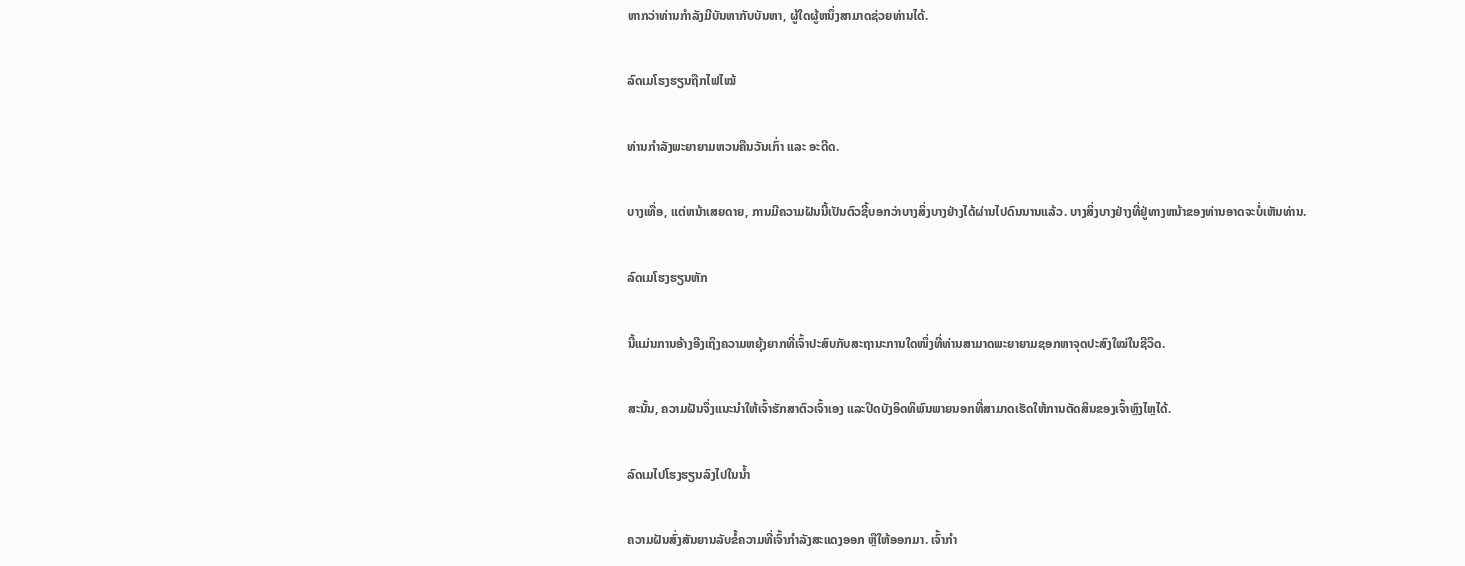ຫາກວ່າທ່ານກໍາລັງມີບັນຫາກັບບັນຫາ, ຜູ້ໃດຜູ້ຫນຶ່ງສາມາດຊ່ວຍທ່ານໄດ້.

ລົດເມໂຮງຮຽນຖືກໄຟໄໝ້

ທ່ານກຳລັງພະຍາຍາມຫວນຄືນວັນເກົ່າ ແລະ ອະດີດ.

ບາງເທື່ອ, ແຕ່ຫນ້າເສຍດາຍ, ການມີຄວາມຝັນນີ້ເປັນຕົວຊີ້ບອກວ່າບາງສິ່ງບາງຢ່າງໄດ້ຜ່ານໄປດົນນານແລ້ວ. ບາງສິ່ງບາງຢ່າງທີ່ຢູ່ທາງຫນ້າຂອງທ່ານອາດຈະບໍ່ເຫັນທ່ານ.

ລົດເມໂຮງຮຽນຫັກ

ນີ້ແມ່ນການອ້າງອີງເຖິງຄວາມຫຍຸ້ງຍາກທີ່ເຈົ້າປະສົບກັບສະຖານະການໃດໜຶ່ງທີ່ທ່ານສາມາດພະຍາຍາມຊອກຫາຈຸດປະສົງໃໝ່ໃນຊີວິດ.

ສະນັ້ນ, ຄວາມຝັນຈຶ່ງແນະນຳໃຫ້ເຈົ້າຮັກສາຕົວເຈົ້າເອງ ແລະປິດບັງອິດທິພົນພາຍນອກທີ່ສາມາດເຮັດໃຫ້ການຕັດສິນຂອງເຈົ້າຫຼົງໄຫຼໄດ້.

ລົດເມໄປໂຮງຮຽນລົງໄປໃນນ້ຳ

ຄວາມຝັນສົ່ງສັນຍານລັບຂໍ້ຄວາມທີ່ເຈົ້າກຳລັງສະແດງອອກ ຫຼືໃຫ້ອອກມາ. ເຈົ້າກຳ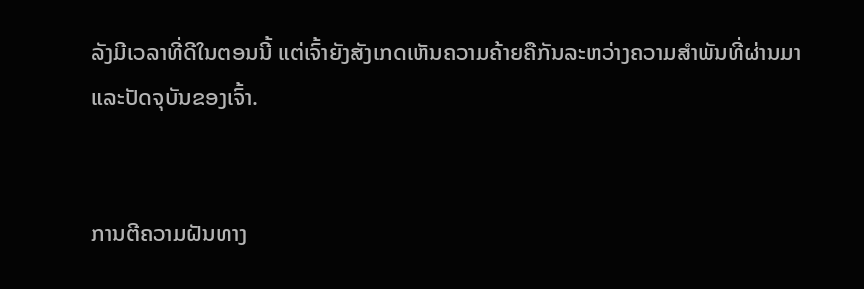ລັງມີເວລາທີ່ດີໃນຕອນນີ້ ແຕ່ເຈົ້າຍັງສັງເກດເຫັນຄວາມຄ້າຍຄືກັນລະຫວ່າງຄວາມສຳພັນທີ່ຜ່ານມາ ແລະປັດຈຸບັນຂອງເຈົ້າ.


ການຕີຄວາມຝັນທາງ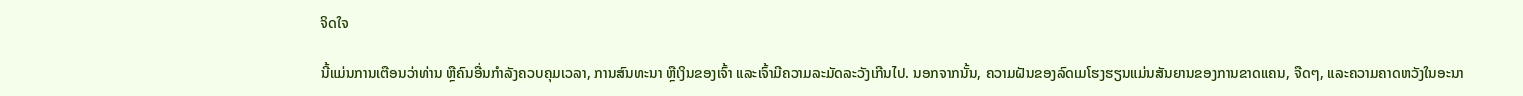ຈິດໃຈ

ນີ້ແມ່ນການເຕືອນວ່າທ່ານ ຫຼືຄົນອື່ນກໍາລັງຄວບຄຸມເວລາ, ການສົນທະນາ ຫຼືເງິນຂອງເຈົ້າ ແລະເຈົ້າມີຄວາມລະມັດລະວັງເກີນໄປ. ນອກຈາກນັ້ນ, ຄວາມຝັນຂອງລົດເມໂຮງຮຽນແມ່ນສັນຍານຂອງການຂາດແຄນ, ຈືດໆ, ແລະຄວາມຄາດຫວັງໃນອະນາ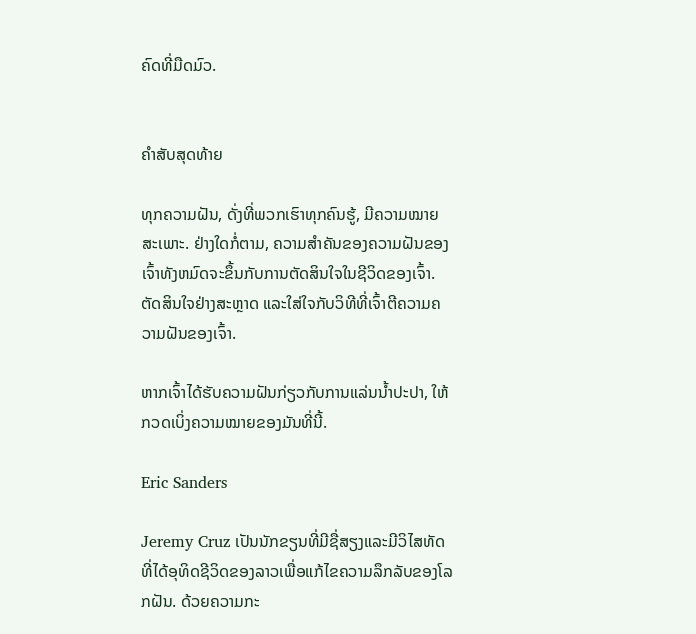ຄົດທີ່ມືດມົວ.


ຄຳສັບສຸດທ້າຍ

ທຸກຄວາມຝັນ, ດັ່ງທີ່ພວກເຮົາທຸກຄົນຮູ້, ມີຄວາມໝາຍສະເພາະ. ຢ່າງໃດກໍ່ຕາມ, ຄວາມສໍາຄັນຂອງຄວາມຝັນຂອງເຈົ້າທັງຫມົດຈະຂຶ້ນກັບການຕັດສິນໃຈໃນຊີວິດຂອງເຈົ້າ. ຕັດສິນໃຈຢ່າງສະຫຼາດ ແລະໃສ່ໃຈກັບວິທີທີ່ເຈົ້າຕີຄວາມຄວາມຝັນຂອງເຈົ້າ.

ຫາກເຈົ້າໄດ້ຮັບຄວາມຝັນກ່ຽວກັບການແລ່ນນ້ຳປະປາ, ໃຫ້ກວດເບິ່ງຄວາມໝາຍຂອງມັນທີ່ນີ້.

Eric Sanders

Jeremy Cruz ເປັນນັກຂຽນທີ່ມີຊື່ສຽງແລະມີວິໄສທັດທີ່ໄດ້ອຸທິດຊີວິດຂອງລາວເພື່ອແກ້ໄຂຄວາມລຶກລັບຂອງໂລກຝັນ. ດ້ວຍຄວາມກະ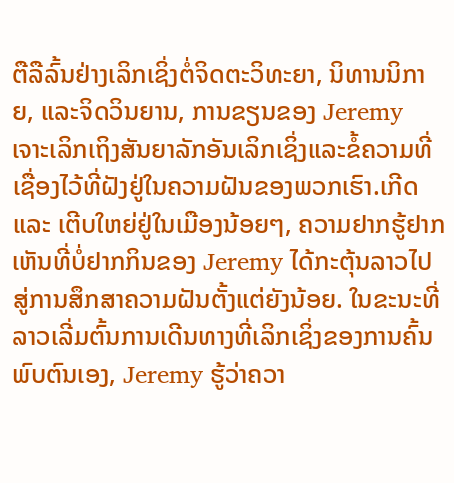ຕືລືລົ້ນຢ່າງເລິກເຊິ່ງຕໍ່ຈິດຕະວິທະຍາ, ນິທານນິກາຍ, ແລະຈິດວິນຍານ, ການຂຽນຂອງ Jeremy ເຈາະເລິກເຖິງສັນຍາລັກອັນເລິກເຊິ່ງແລະຂໍ້ຄວາມທີ່ເຊື່ອງໄວ້ທີ່ຝັງຢູ່ໃນຄວາມຝັນຂອງພວກເຮົາ.ເກີດ ແລະ ເຕີບໃຫຍ່ຢູ່ໃນເມືອງນ້ອຍໆ, ຄວາມຢາກຮູ້ຢາກເຫັນທີ່ບໍ່ຢາກກິນຂອງ Jeremy ໄດ້ກະຕຸ້ນລາວໄປສູ່ການສຶກສາຄວາມຝັນຕັ້ງແຕ່ຍັງນ້ອຍ. ໃນຂະນະທີ່ລາວເລີ່ມຕົ້ນການເດີນທາງທີ່ເລິກເຊິ່ງຂອງການຄົ້ນພົບຕົນເອງ, Jeremy ຮູ້ວ່າຄວາ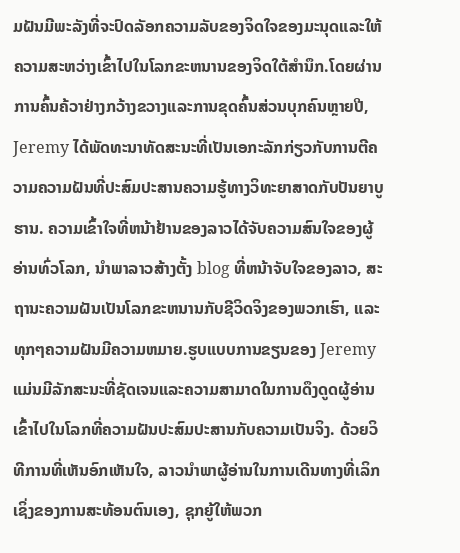ມຝັນມີພະລັງທີ່ຈະປົດລັອກຄວາມລັບຂອງຈິດໃຈຂອງມະນຸດແລະໃຫ້ຄວາມສະຫວ່າງເຂົ້າໄປໃນໂລກຂະຫນານຂອງຈິດໃຕ້ສໍານຶກ.ໂດຍຜ່ານການຄົ້ນຄ້ວາຢ່າງກວ້າງຂວາງແລະການຂຸດຄົ້ນສ່ວນບຸກຄົນຫຼາຍປີ, Jeremy ໄດ້ພັດທະນາທັດສະນະທີ່ເປັນເອກະລັກກ່ຽວກັບການຕີຄວາມຄວາມຝັນທີ່ປະສົມປະສານຄວາມຮູ້ທາງວິທະຍາສາດກັບປັນຍາບູຮານ. ຄວາມເຂົ້າໃຈທີ່ຫນ້າຢ້ານຂອງລາວໄດ້ຈັບຄວາມສົນໃຈຂອງຜູ້ອ່ານທົ່ວໂລກ, ນໍາພາລາວສ້າງຕັ້ງ blog ທີ່ຫນ້າຈັບໃຈຂອງລາວ, ສະຖານະຄວາມຝັນເປັນໂລກຂະຫນານກັບຊີວິດຈິງຂອງພວກເຮົາ, ແລະທຸກໆຄວາມຝັນມີຄວາມຫມາຍ.ຮູບແບບການຂຽນຂອງ Jeremy ແມ່ນມີລັກສະນະທີ່ຊັດເຈນແລະຄວາມສາມາດໃນການດຶງດູດຜູ້ອ່ານເຂົ້າໄປໃນໂລກທີ່ຄວາມຝັນປະສົມປະສານກັບຄວາມເປັນຈິງ. ດ້ວຍວິທີການທີ່ເຫັນອົກເຫັນໃຈ, ລາວນໍາພາຜູ້ອ່ານໃນການເດີນທາງທີ່ເລິກເຊິ່ງຂອງການສະທ້ອນຕົນເອງ, ຊຸກຍູ້ໃຫ້ພວກ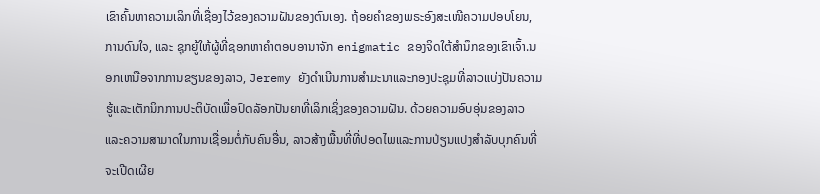ເຂົາຄົ້ນຫາຄວາມເລິກທີ່ເຊື່ອງໄວ້ຂອງຄວາມຝັນຂອງຕົນເອງ. ຖ້ອຍຄຳຂອງພຣະອົງສະເໜີຄວາມປອບໂຍນ, ການດົນໃຈ, ແລະ ຊຸກຍູ້ໃຫ້ຜູ້ທີ່ຊອກຫາຄຳຕອບອານາຈັກ enigmatic ຂອງຈິດໃຕ້ສໍານຶກຂອງເຂົາເຈົ້າ.ນອກເຫນືອຈາກການຂຽນຂອງລາວ, Jeremy ຍັງດໍາເນີນການສໍາມະນາແລະກອງປະຊຸມທີ່ລາວແບ່ງປັນຄວາມຮູ້ແລະເຕັກນິກການປະຕິບັດເພື່ອປົດລັອກປັນຍາທີ່ເລິກເຊິ່ງຂອງຄວາມຝັນ. ດ້ວຍຄວາມອົບອຸ່ນຂອງລາວແລະຄວາມສາມາດໃນການເຊື່ອມຕໍ່ກັບຄົນອື່ນ, ລາວສ້າງພື້ນທີ່ທີ່ປອດໄພແລະການປ່ຽນແປງສໍາລັບບຸກຄົນທີ່ຈະເປີດເຜີຍ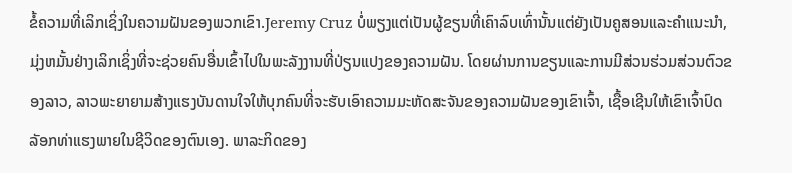ຂໍ້ຄວາມທີ່ເລິກເຊິ່ງໃນຄວາມຝັນຂອງພວກເຂົາ.Jeremy Cruz ບໍ່ພຽງແຕ່ເປັນຜູ້ຂຽນທີ່ເຄົາລົບເທົ່ານັ້ນແຕ່ຍັງເປັນຄູສອນແລະຄໍາແນະນໍາ, ມຸ່ງຫມັ້ນຢ່າງເລິກເຊິ່ງທີ່ຈະຊ່ວຍຄົນອື່ນເຂົ້າໄປໃນພະລັງງານທີ່ປ່ຽນແປງຂອງຄວາມຝັນ. ໂດຍຜ່ານການຂຽນແລະການມີສ່ວນຮ່ວມສ່ວນຕົວຂອງລາວ, ລາວພະຍາຍາມສ້າງແຮງບັນດານໃຈໃຫ້ບຸກຄົນທີ່ຈະຮັບເອົາຄວາມມະຫັດສະຈັນຂອງຄວາມຝັນຂອງເຂົາເຈົ້າ, ເຊື້ອເຊີນໃຫ້ເຂົາເຈົ້າປົດລັອກທ່າແຮງພາຍໃນຊີວິດຂອງຕົນເອງ. ພາລະກິດຂອງ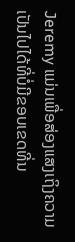Jeremy ແມ່ນເພື່ອສ່ອງແສງເຖິງຄວາມເປັນໄປໄດ້ທີ່ບໍ່ມີຂອບເຂດທີ່ນ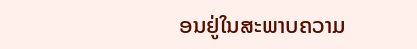ອນຢູ່ໃນສະພາບຄວາມ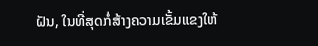ຝັນ, ໃນທີ່ສຸດກໍ່ສ້າງຄວາມເຂັ້ມແຂງໃຫ້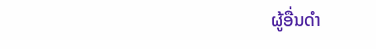ຜູ້ອື່ນດໍາ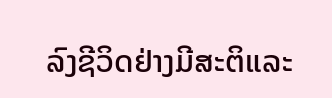ລົງຊີວິດຢ່າງມີສະຕິແລະ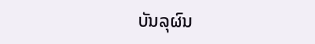ບັນລຸຜົນ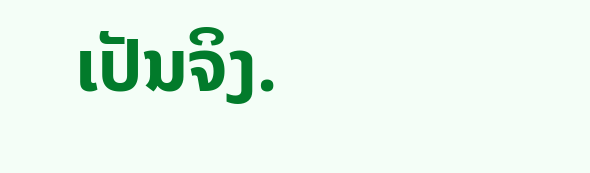ເປັນຈິງ.